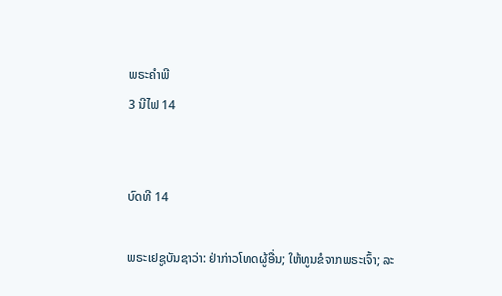ພຣະຄຳພີ
3 ນີໄຟ 14


ບົດທີ 14

ພຣະເຢຊູບັນຊາວ່າ: ຢ່າກ່າວໂທດຜູ້ອື່ນ; ໃຫ້ທູນຂໍຈາກພຣະເຈົ້າ; ລະ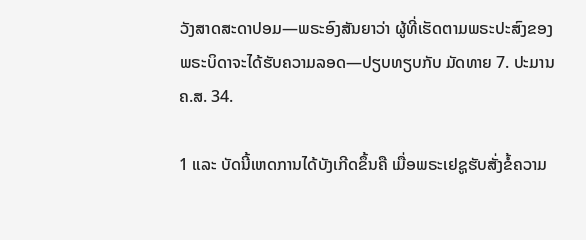ວັງສາດສະດາປອມ—ພຣະອົງສັນຍາວ່າ ຜູ້ທີ່ເຮັດຕາມພຣະປະສົງຂອງພຣະບິດາຈະໄດ້ຮັບຄວາມລອດ—ປຽບທຽບກັບ ມັດທາຍ 7. ປະມານ ຄ.ສ. 34.

1 ແລະ ບັດນີ້ເຫດການໄດ້ບັງເກີດຂຶ້ນຄື ເມື່ອພຣະເຢຊູຮັບສັ່ງຂໍ້ຄວາມ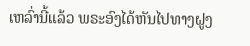ເຫລົ່ານີ້ແລ້ວ ພຣະອົງໄດ້ຫັນໄປທາງຝູງ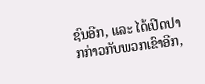ຊົນອີກ, ແລະ ໄດ້ເປີດປາກກ່າວກັບພວກເຂົາອີກ,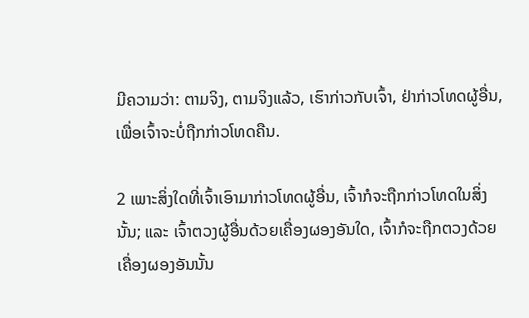ມີຄວາມວ່າ: ຕາມຈິງ, ຕາມຈິງແລ້ວ, ເຮົາກ່າວກັບເຈົ້າ, ຢ່າກ່າວໂທດຜູ້ອື່ນ, ເພື່ອເຈົ້າຈະບໍ່ຖືກກ່າວໂທດຄືນ.

2 ເພາະສິ່ງໃດທີ່ເຈົ້າເອົາມາກ່າວໂທດຜູ້ອື່ນ, ເຈົ້າກໍຈະຖືກກ່າວໂທດໃນສິ່ງນັ້ນ; ແລະ ເຈົ້າຕວງຜູ້ອື່ນດ້ວຍເຄື່ອງຜອງອັນໃດ, ເຈົ້າກໍຈະຖືກຕວງດ້ວຍເຄື່ອງຜອງອັນນັ້ນ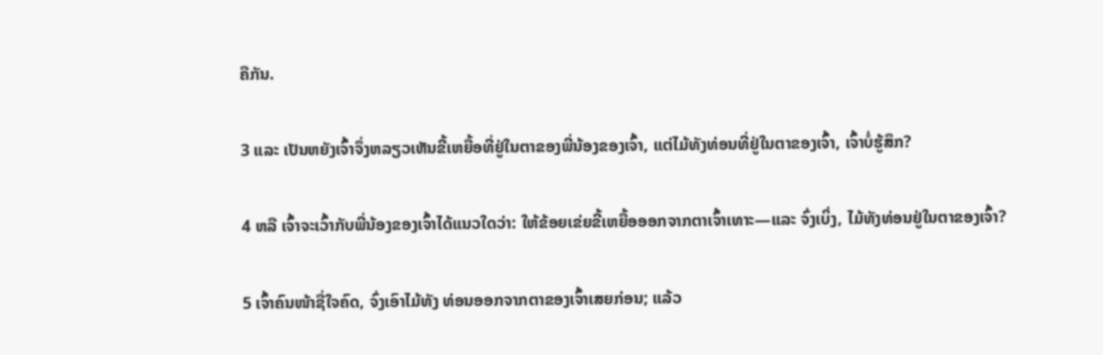ຄືກັນ.

3 ແລະ ເປັນຫຍັງເຈົ້າຈຶ່ງຫລຽວເຫັນຂີ້ເຫຍື້ອທີ່ຢູ່ໃນຕາຂອງພີ່ນ້ອງຂອງເຈົ້າ, ແຕ່ໄມ້ທັງທ່ອນທີ່ຢູ່ໃນຕາຂອງເຈົ້າ, ເຈົ້າບໍ່ຮູ້ສຶກ?

4 ຫລື ເຈົ້າຈະເວົ້າກັບພີ່ນ້ອງຂອງເຈົ້າໄດ້ແນວໃດວ່າ: ໃຫ້ຂ້ອຍເຂ່ຍຂີ້ເຫຍື້ອອອກຈາກຕາເຈົ້າເທາະ—ແລະ ຈົ່ງເບິ່ງ, ໄມ້ທັງທ່ອນຢູ່ໃນຕາຂອງເຈົ້າ?

5 ເຈົ້າຄົນໜ້າຊື່ໃຈຄົດ, ຈົ່ງເອົາໄມ້ທັງ ທ່ອນອອກຈາກຕາຂອງເຈົ້າເສຍກ່ອນ; ແລ້ວ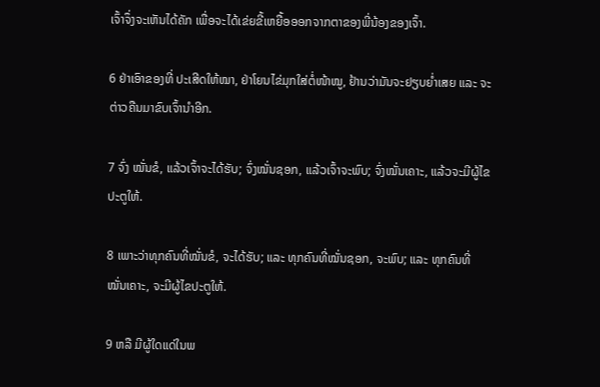ເຈົ້າຈຶ່ງຈະເຫັນໄດ້ຄັກ ເພື່ອຈະໄດ້ເຂ່ຍຂີ້ເຫຍື້ອອອກຈາກຕາຂອງພີ່ນ້ອງຂອງເຈົ້າ.

6 ຢ່າເອົາຂອງທີ່ ປະເສີດໃຫ້ໝາ, ຢ່າໂຍນໄຂ່ມຸກໃສ່ຕໍ່ໜ້າໝູ, ຢ້ານວ່າມັນຈະຢຽບຍ່ຳເສຍ ແລະ ຈະຕ່າວຄືນມາຂົບເຈົ້ານຳອີກ.

7 ຈົ່ງ ໝັ່ນຂໍ, ແລ້ວເຈົ້າຈະໄດ້ຮັບ; ຈົ່ງໝັ່ນຊອກ, ແລ້ວເຈົ້າຈະພົບ; ຈົ່ງໝັ່ນເຄາະ, ແລ້ວຈະມີຜູ້ໄຂປະຕູໃຫ້.

8 ເພາະວ່າທຸກຄົນທີ່ໝັ່ນຂໍ, ຈະໄດ້ຮັບ; ແລະ ທຸກຄົນທີ່ໝັ່ນຊອກ, ຈະພົບ; ແລະ ທຸກຄົນທີ່ໝັ່ນເຄາະ, ຈະມີຜູ້ໄຂປະຕູໃຫ້.

9 ຫລື ມີຜູ້ໃດແດ່ໃນພ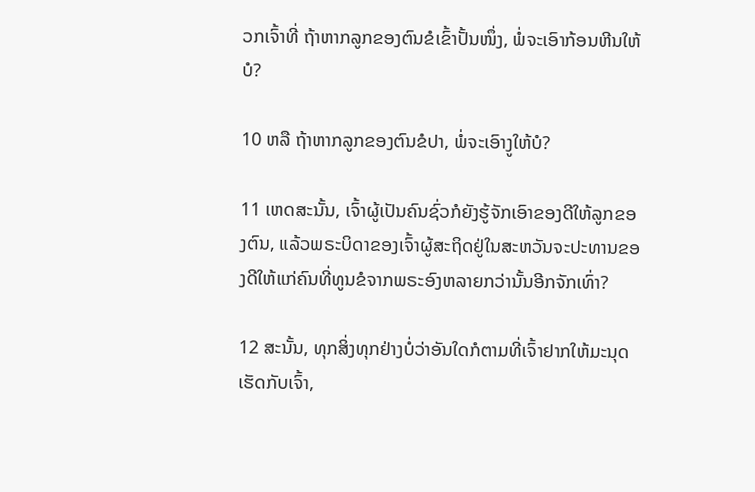ວກເຈົ້າທີ່ ຖ້າຫາກລູກຂອງຕົນຂໍເຂົ້າປັ້ນໜຶ່ງ, ພໍ່ຈະເອົາກ້ອນຫີນໃຫ້ບໍ?

10 ຫລື ຖ້າຫາກລູກຂອງຕົນຂໍປາ, ພໍ່ຈະເອົາງູໃຫ້ບໍ?

11 ເຫດສະນັ້ນ, ເຈົ້າຜູ້ເປັນຄົນຊົ່ວກໍຍັງຮູ້ຈັກເອົາຂອງດີໃຫ້ລູກຂອງຕົນ, ແລ້ວພຣະບິດາຂອງເຈົ້າຜູ້ສະຖິດຢູ່ໃນສະຫວັນຈະປະທານຂອງດີໃຫ້ແກ່ຄົນທີ່ທູນຂໍຈາກພຣະອົງຫລາຍກວ່ານັ້ນອີກຈັກເທົ່າ?

12 ສະນັ້ນ, ທຸກສິ່ງທຸກຢ່າງບໍ່ວ່າອັນໃດກໍຕາມທີ່ເຈົ້າຢາກໃຫ້ມະນຸດເຮັດກັບເຈົ້າ,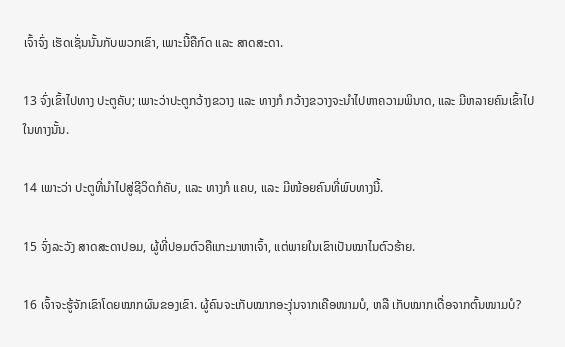ເຈົ້າຈົ່ງ ເຮັດເຊັ່ນນັ້ນກັບພວກເຂົາ, ເພາະນີ້ຄືກົດ ແລະ ສາດສະດາ.

13 ຈົ່ງເຂົ້າໄປທາງ ປະຕູຄັບ; ເພາະວ່າປະຕູກວ້າງຂວາງ ແລະ ທາງກໍ ກວ້າງຂວາງຈະນຳໄປຫາຄວາມພິນາດ, ແລະ ມີຫລາຍຄົນເຂົ້າໄປໃນທາງນັ້ນ.

14 ເພາະວ່າ ປະຕູທີ່ນຳໄປສູ່ຊີວິດກໍຄັບ, ແລະ ທາງກໍ ແຄບ, ແລະ ມີໜ້ອຍຄົນທີ່ພົບທາງນີ້.

15 ຈົ່ງລະວັງ ສາດສະດາປອມ, ຜູ້ທີ່ປອມຕົວຄືແກະມາຫາເຈົ້າ, ແຕ່ພາຍໃນເຂົາເປັນໝາໄນຕົວຮ້າຍ.

16 ເຈົ້າຈະຮູ້ຈັກເຂົາໂດຍໝາກຜົນຂອງເຂົາ. ຜູ້ຄົນຈະເກັບໝາກອະງຸ່ນຈາກເຄືອໜາມບໍ, ຫລື ເກັບໝາກເດື່ອຈາກຕົ້ນໜາມບໍ?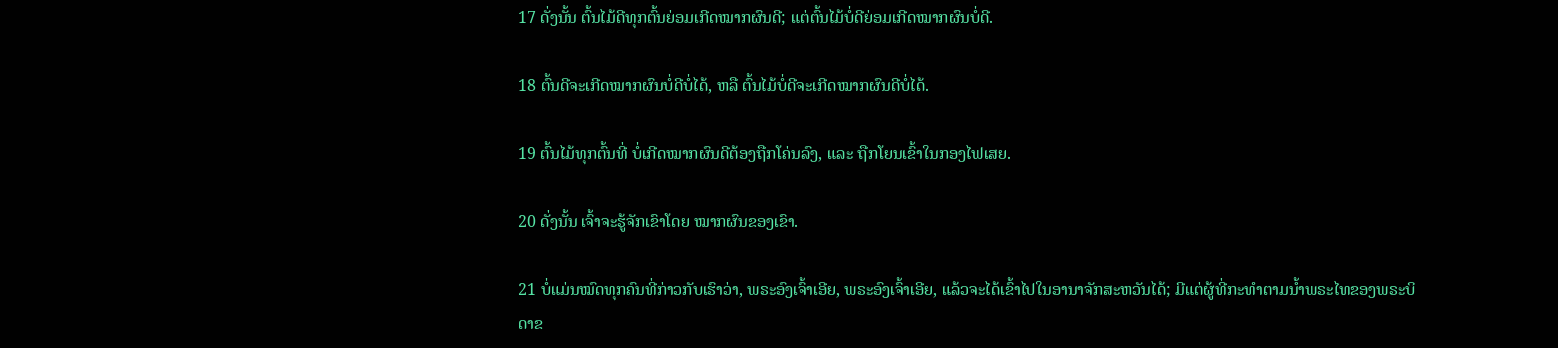17 ດັ່ງນັ້ນ ຕົ້ນໄມ້ດີທຸກຕົ້ນຍ່ອມເກີດໝາກຜົນດີ; ແຕ່ຕົ້ນໄມ້ບໍ່ດີຍ່ອມເກີດໝາກຜົນບໍ່ດີ.

18 ຕົ້ນດີຈະເກີດໝາກຜົນບໍ່ດີບໍ່ໄດ້, ຫລື ຕົ້ນໄມ້ບໍ່ດີຈະເກີດໝາກຜົນດີບໍ່ໄດ້.

19 ຕົ້ນໄມ້ທຸກຕົ້ນທີ່ ບໍ່ເກີດໝາກຜົນດີຕ້ອງຖືກໂຄ່ນລົງ, ແລະ ຖືກໂຍນເຂົ້າໃນກອງໄຟເສຍ.

20 ດັ່ງນັ້ນ ເຈົ້າຈະຮູ້ຈັກເຂົາໂດຍ ໝາກຜົນຂອງເຂົາ.

21 ບໍ່ແມ່ນໝົດທຸກຄົນທີ່ກ່າວກັບເຮົາວ່າ, ພຣະອົງເຈົ້າເອີຍ, ພຣະອົງເຈົ້າເອີຍ, ແລ້ວຈະໄດ້ເຂົ້າໄປໃນອານາຈັກສະຫວັນໄດ້; ມີແຕ່ຜູ້ທີ່ກະທຳຕາມນ້ຳພຣະໄທຂອງພຣະບິດາຂ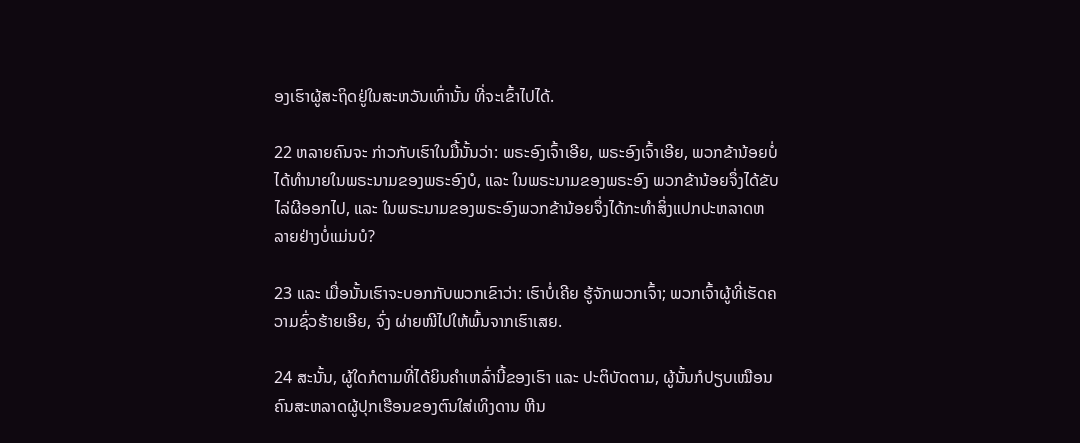ອງເຮົາຜູ້ສະຖິດຢູ່ໃນສະຫວັນເທົ່ານັ້ນ ທີ່ຈະເຂົ້າໄປໄດ້.

22 ຫລາຍຄົນຈະ ກ່າວກັບເຮົາໃນມື້ນັ້ນວ່າ: ພຣະອົງເຈົ້າເອີຍ, ພຣະອົງເຈົ້າເອີຍ, ພວກຂ້ານ້ອຍບໍ່ໄດ້ທຳນາຍໃນພຣະນາມຂອງພຣະອົງບໍ, ແລະ ໃນພຣະນາມຂອງພຣະອົງ ພວກຂ້ານ້ອຍຈຶ່ງໄດ້ຂັບໄລ່ຜີອອກໄປ, ແລະ ໃນພຣະນາມຂອງພຣະອົງພວກຂ້ານ້ອຍຈຶ່ງໄດ້ກະທຳສິ່ງແປກປະຫລາດຫລາຍຢ່າງບໍ່ແມ່ນບໍ?

23 ແລະ ເມື່ອນັ້ນເຮົາຈະບອກກັບພວກເຂົາວ່າ: ເຮົາບໍ່ເຄີຍ ຮູ້ຈັກພວກເຈົ້າ; ພວກເຈົ້າຜູ້ທີ່ເຮັດຄວາມຊົ່ວຮ້າຍເອີຍ, ຈົ່ງ ຜ່າຍໜີໄປໃຫ້ພົ້ນຈາກເຮົາເສຍ.

24 ສະນັ້ນ, ຜູ້ໃດກໍຕາມທີ່ໄດ້ຍິນຄຳເຫລົ່ານີ້ຂອງເຮົາ ແລະ ປະຕິບັດຕາມ, ຜູ້ນັ້ນກໍປຽບເໝືອນຄົນສະຫລາດຜູ້ປຸກເຮືອນຂອງຕົນໃສ່ເທິງດານ ຫີນ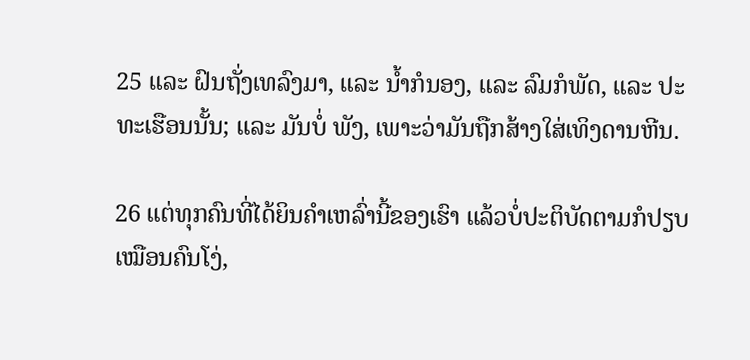25 ແລະ ຝົນຖັ່ງເທລົງມາ, ແລະ ນ້ຳກໍນອງ, ແລະ ລົມກໍພັດ, ແລະ ປະທະເຮືອນນັ້ນ; ແລະ ມັນບໍ່ ພັງ, ເພາະວ່າມັນຖືກສ້າງໃສ່ເທິງດານຫີນ.

26 ແຕ່ທຸກຄົນທີ່ໄດ້ຍິນຄຳເຫລົ່ານີ້ຂອງເຮົາ ແລ້ວບໍ່ປະຕິບັດຕາມກໍປຽບເໝືອນຄົນໂງ່,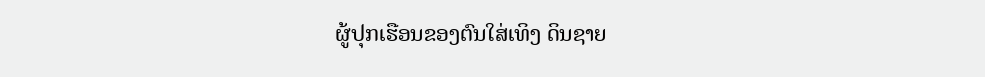ຜູ້ປຸກເຮືອນຂອງຕົນໃສ່ເທິງ ດິນຊາຍ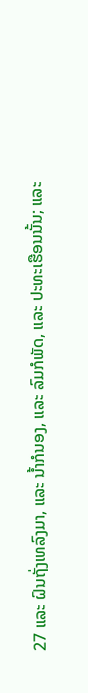27 ແລະ ຝົນຖັ່ງເທລົງມາ, ແລະ ນ້ຳກໍນອງ, ແລະ ລົມກໍພັດ, ແລະ ປະທະເຮືອນນັ້ນ; ແລະ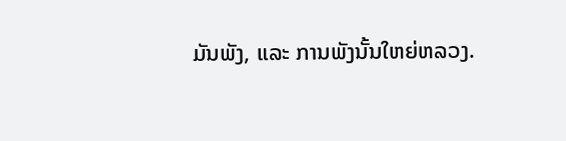ມັນພັງ, ແລະ ການພັງນັ້ນໃຫຍ່ຫລວງ.